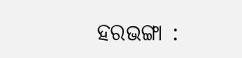ହରଭଙ୍ଗା :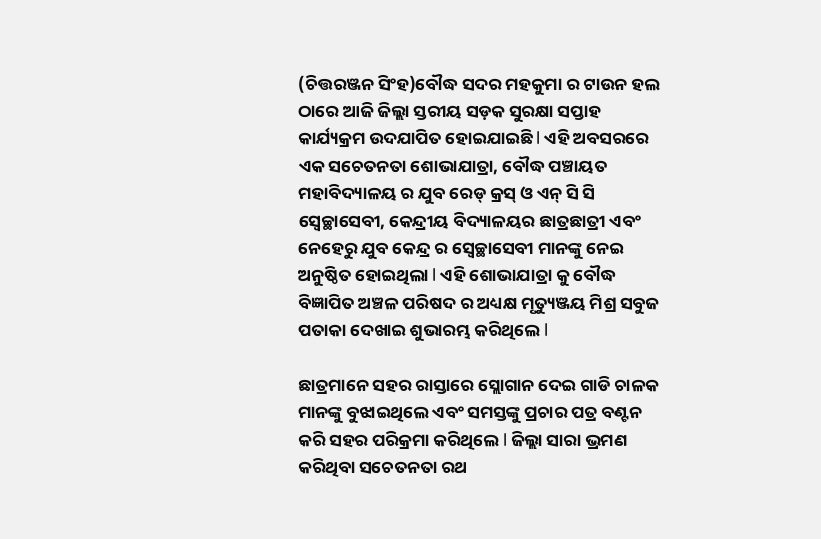(ଚିତ୍ତରଞ୍ଜନ ସିଂହ)ବୌଦ୍ଧ ସଦର ମହକୁମା ର ଟାଉନ ହଲ ଠାରେ ଆଜି ଜିଲ୍ଲା ସ୍ତରୀୟ ସଡ଼କ ସୁରକ୍ଷା ସପ୍ତାହ କାର୍ଯ୍ୟକ୍ରମ ଉଦଯାପିତ ହୋଇଯାଇଛି l ଏହି ଅବସରରେ ଏକ ସଚେତନତା ଶୋଭାଯାତ୍ରା, ବୌଦ୍ଧ ପଞ୍ଚାୟତ ମହାବିଦ୍ୟାଳୟ ର ଯୁବ ରେଡ୍ କ୍ରସ୍ ଓ ଏନ୍ ସି ସି ସ୍ୱେଚ୍ଛାସେବୀ, କେନ୍ଦ୍ରୀୟ ବିଦ୍ୟାଳୟର ଛାତ୍ରଛାତ୍ରୀ ଏବଂ ନେହେରୁ ଯୁବ କେନ୍ଦ୍ର ର ସ୍ୱେଚ୍ଛାସେବୀ ମାନଙ୍କୁ ନେଇ ଅନୁଷ୍ଠିତ ହୋଇଥିଲା l ଏହି ଶୋଭାଯାତ୍ରା କୁ ବୌଦ୍ଧ ବିଜ୍ଞାପିତ ଅଞ୍ଚଳ ପରିଷଦ ର ଅଧ୍ୟକ୍ଷ ମୃତ୍ୟୁଞ୍ଜୟ ମିଶ୍ର ସବୁଜ ପତାକା ଦେଖାଇ ଶୁଭାରମ୍ଭ କରିଥିଲେ l

ଛାତ୍ରମାନେ ସହର ରାସ୍ତାରେ ସ୍ଲୋଗାନ ଦେଇ ଗାଡି ଚାଳକ ମାନଙ୍କୁ ବୁଝାଇଥିଲେ ଏବଂ ସମସ୍ତଙ୍କୁ ପ୍ରଚାର ପତ୍ର ବଣ୍ଟନ କରି ସହର ପରିକ୍ରମା କରିଥିଲେ l ଜିଲ୍ଲା ସାରା ଭ୍ରମଣ କରିଥିବା ସଚେତନତା ରଥ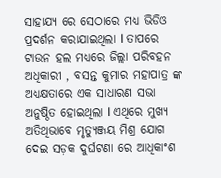ସାହାଯ୍ଯ ରେ ସେଠାରେ ମଧ୍ୟ ଭିଡିଓ ପ୍ରଦର୍ଶନ କରାଯାଇଥିଲା l ତାପରେ ଟାଉନ ହଲ ମଧ୍ୟରେ ଜିଲ୍ଲା ପରିବହନ ଅଧିକାରୀ , ବସନ୍ତ କୁମାର ମହାପାତ୍ର ଙ୍କ ଅଧ୍ୟକ୍ଷତାରେ ଏକ ସାଧାରଣ ସଭା ଅନୁଷ୍ଠିତ ହୋଇଥିଲା l ଏଥିରେ ମୁଖ୍ୟ ଅତିଥିଭାବେ ମୃତ୍ୟୁଞ୍ଜୟ ମିଶ୍ର ଯୋଗ ଦେଇ ସଡ଼କ ଦୁର୍ଘଟଣା ରେ ଆଧିକାଂଶ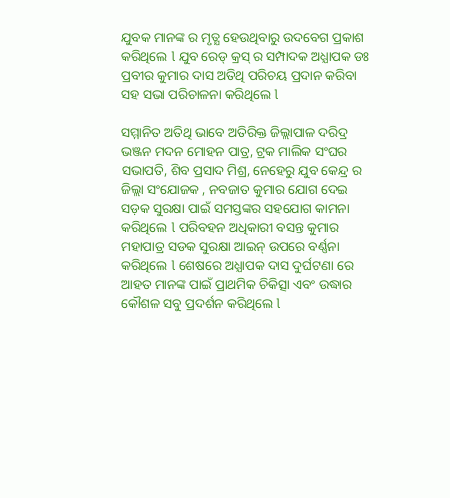ଯୁବକ ମାନଙ୍କ ର ମୃତ୍ଯ ହେଉଥିବାରୁ ଉଦବେଗ ପ୍ରକାଶ କରିଥିଲେ l ଯୁବ ରେଡ୍ କ୍ରସ୍ ର ସମ୍ପାଦକ ଅଧ୍ଯାପକ ଡଃ ପ୍ରବୀର କୁମାର ଦାସ ଅତିଥି ପରିଚୟ ପ୍ରଦାନ କରିବା ସହ ସଭା ପରିଚାଳନା କରିଥିଲେ l

ସମ୍ମାନିତ ଅତିଥି ଭାବେ ଅତିରିକ୍ତ ଜିଲ୍ଲାପାଳ ଦରିଦ୍ର ଭଞ୍ଜନ ମଦନ ମୋହନ ପାତ୍ର, ଟ୍ରକ ମାଲିକ ସଂଘର ସଭାପତି, ଶିବ ପ୍ରସାଦ ମିଶ୍ର, ନେହେରୁ ଯୁବ କେନ୍ଦ୍ର ର ଜିଲ୍ଲା ସଂଯୋଜକ , ନବଜାତ କୁମାର ଯୋଗ ଦେଇ ସଡ଼କ ସୁରକ୍ଷା ପାଇଁ ସମସ୍ତଙ୍କର ସହଯୋଗ କାମନା କରିଥିଲେ l ପରିବହନ ଅଧିକାରୀ ବସନ୍ତ କୁମାର ମହାପାତ୍ର ସଡକ ସୁରକ୍ଷା ଆଇନ୍ ଉପରେ ବର୍ଣ୍ଣନା କରିଥିଲେ l ଶେଷରେ ଅଧ୍ଯାପକ ଦାସ ଦୁର୍ଘଟଣା ରେ ଆହତ ମାନଙ୍କ ପାଇଁ ପ୍ରାଥମିକ ଚିକିତ୍ସା ଏବଂ ଉଦ୍ଧାର କୌଶଳ ସବୁ ପ୍ରଦର୍ଶନ କରିଥିଲେ l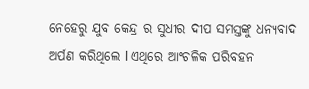ନେହେରୁ ଯୁବ କେନ୍ଦ୍ର ର ସୁଧୀର ଦୀପ ସମସ୍ତଙ୍କୁ ଧନ୍ୟବାଦ ଅର୍ପଣ କରିଥିଲେ l ଏଥିରେ ଆଂଚଳିକ ପରିବହନ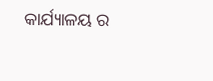କାର୍ଯ୍ୟାଳୟ ର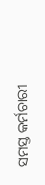ସମସ୍ତ କର୍ମଚାରୀ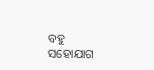ବହୁ ସହୋଯାଗ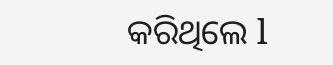କରିଥିଲେ l